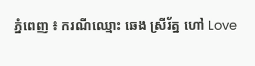ភ្នំពេញ ៖ ករណីឈ្មោះ ឆេង ស្រីរ័ត្ន ហៅ Love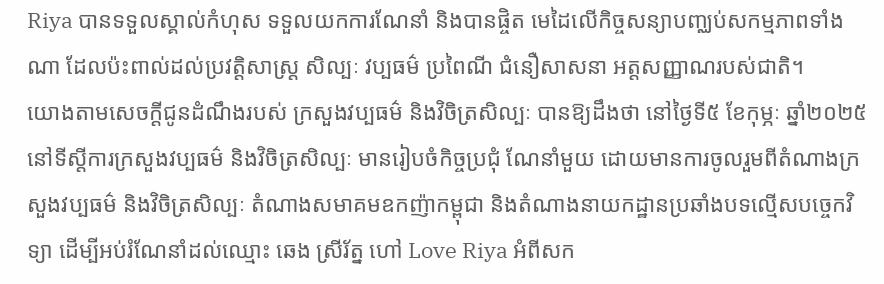Riya បានទទួលស្គាល់កំហុស ទទួលយកការណែនាំ និងបានផ្ចិត មេដៃលើកិច្ចសន្យាបញ្ឈប់សកម្មភាពទាំងណា ដែលប៉ះពាល់ដល់ប្រវត្តិសាស្ត្រ សិល្បៈ វប្បធម៌ ប្រពៃណី ជំនឿសាសនា អត្តសញ្ញាណរបស់ជាតិ។
យោងតាមសេចក្ដីជូនដំណឹងរបស់ ក្រសួងវប្បធម៌ និងវិចិត្រសិល្បៈ បានឱ្យដឹងថា នៅថ្ងៃទី៥ ខែកុម្ភៈ ឆ្នាំ២០២៥ នៅទីស្តីការក្រសួងវប្បធម៌ និងវិចិត្រសិល្បៈ មានរៀបចំកិច្ចប្រជុំ ណែនាំមួយ ដោយមានការចូលរួមពីតំណាងក្រសួងវប្បធម៌ និងវិចិត្រសិល្បៈ តំណាងសមាគមឧកញ៉ាកម្ពុជា និងតំណាងនាយកដ្ឋានប្រឆាំងបទល្មើសបច្ចេកវិទ្យា ដើម្បីអប់រំណែនាំដល់ឈ្មោះ ឆេង ស្រីរ័ត្ន ហៅ Love Riya អំពីសក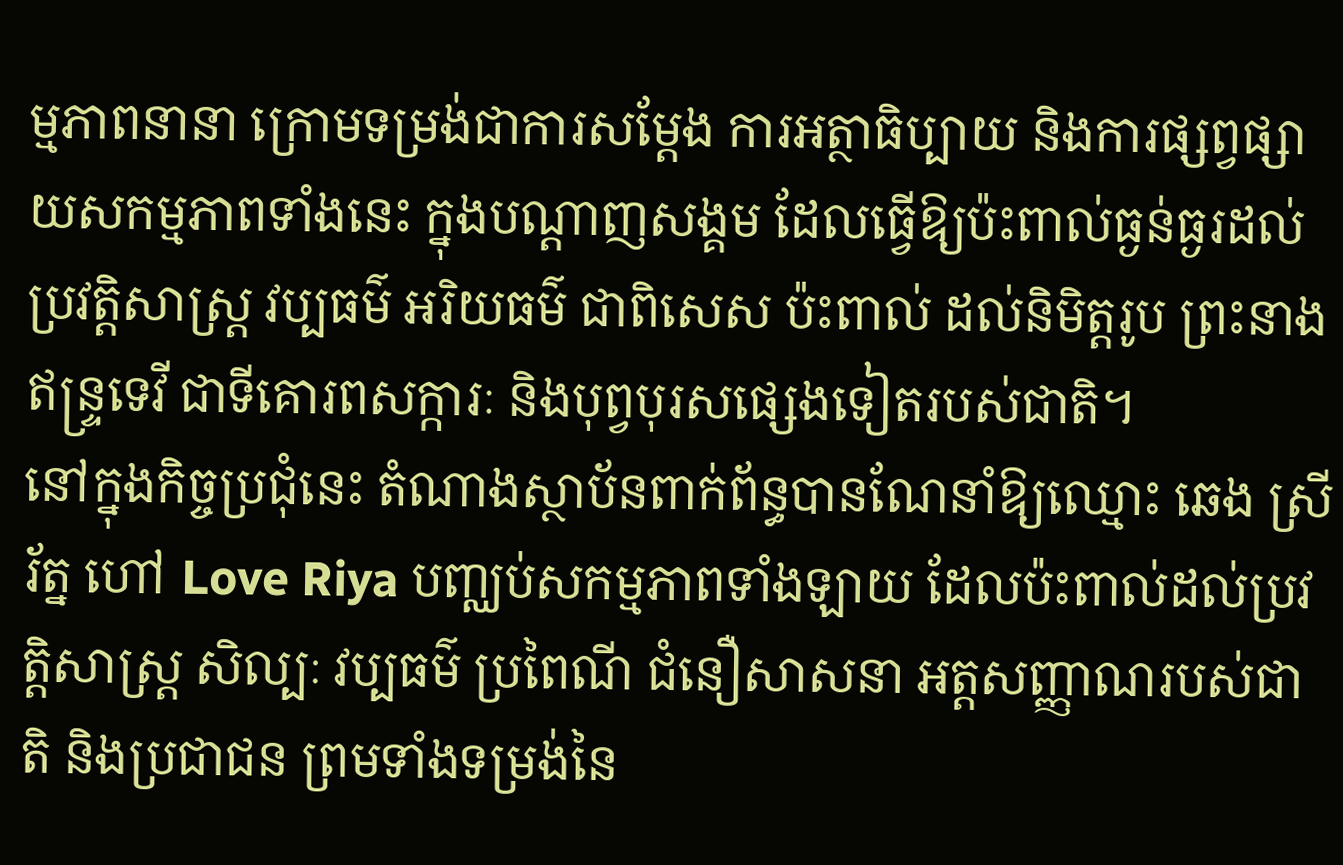ម្មភាពនានា ក្រោមទម្រង់ជាការសម្តែង ការអត្ថាធិប្បាយ និងការផ្សព្វផ្សាយសកម្មភាពទាំងនេះ ក្នុងបណ្តាញសង្គម ដែលធ្វើឱ្យប៉ះពាល់ធ្ងន់ធ្ងរដល់ប្រវត្តិសាស្ត្រ វប្បធម៌ អរិយធម៌ ជាពិសេស ប៉ះពាល់ ដល់និមិត្តរូប ព្រះនាងឥន្ទ្រទេវី ជាទីគោរពសក្ការៈ និងបុព្វបុរសផ្សេងទៀតរបស់ជាតិ។
នៅក្នុងកិច្ចប្រជុំនេះ តំណាងស្ថាប័នពាក់ព័ន្ធបានណែនាំឱ្យឈ្មោះ ឆេង ស្រីរ័ត្ន ហៅ Love Riya បញ្ឈប់សកម្មភាពទាំងឡាយ ដែលប៉ះពាល់ដល់ប្រវត្តិសាស្ត្រ សិល្បៈ វប្បធម៌ ប្រពៃណី ជំនឿសាសនា អត្តសញ្ញាណរបស់ជាតិ និងប្រជាជន ព្រមទាំងទម្រង់នៃ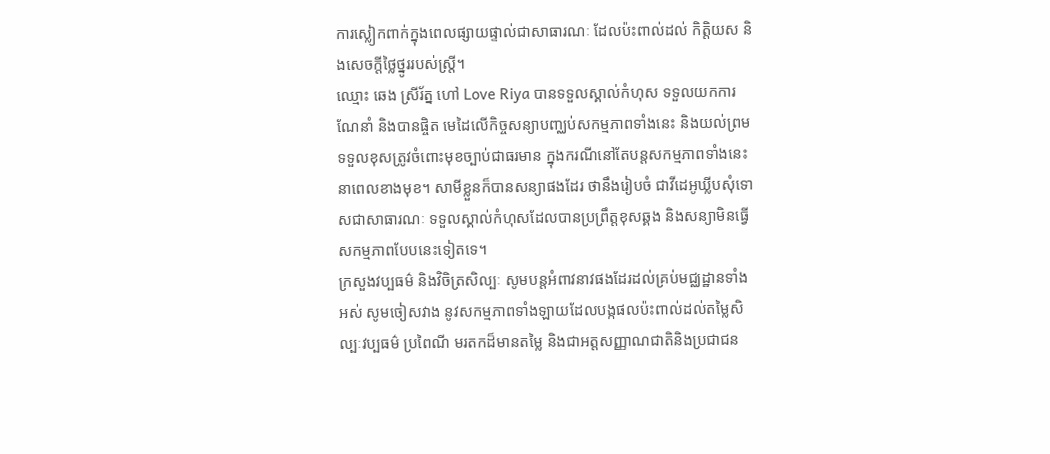ការស្លៀកពាក់ក្នុងពេលផ្សាយផ្ទាល់ជាសាធារណៈ ដែលប៉ះពាល់ដល់ កិត្តិយស និងសេចក្តីថ្លៃថ្នូររបស់ស្ត្រី។
ឈ្មោះ ឆេង ស្រីរ័ត្ន ហៅ Love Riya បានទទួលស្គាល់កំហុស ទទួលយកការណែនាំ និងបានផ្ចិត មេដៃលើកិច្ចសន្យាបញ្ឈប់សកម្មភាពទាំងនេះ និងយល់ព្រមទទួលខុសត្រូវចំពោះមុខច្បាប់ជាធរមាន ក្នុងករណីនៅតែបន្តសកម្មភាពទាំងនេះនាពេលខាងមុខ។ សាមីខ្លួនក៏បានសន្យាផងដែរ ថានឹងរៀបចំ ជាវីដេអូឃ្លីបសុំទោសជាសាធារណៈ ទទួលស្គាល់កំហុសដែលបានប្រព្រឹត្តខុសឆ្គង និងសន្យាមិនធ្វើ សកម្មភាពបែបនេះទៀតទេ។
ក្រសួងវប្បធម៌ និងវិចិត្រសិល្បៈ សូមបន្តអំពាវនាវផងដែរដល់គ្រប់មជ្ឈដ្ឋានទាំងអស់ សូមចៀសវាង នូវសកម្មភាពទាំងឡាយដែលបង្កផលប៉ះពាល់ដល់តម្លៃសិល្បៈវប្បធម៌ ប្រពៃណី មរតកដ៏មានតម្លៃ និងជាអត្តសញ្ញាណជាតិនិងប្រជាជន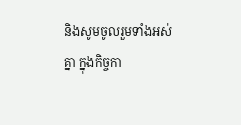និងសូមចូលរួមទាំងអស់គ្នា ក្នុងកិច្ចកា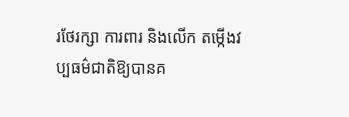រថែរក្សា ការពារ និងលើក តម្កើងវប្បធម៌ជាតិឱ្យបានគ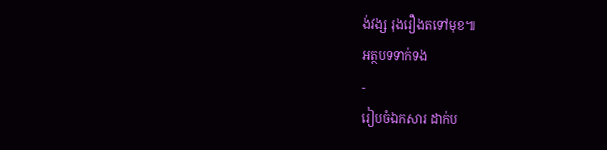ង់វង្ស រុងរឿងតទៅមុខ៕
អត្ថបទទាក់ទង
-
រៀបចំឯកសារ ដាក់ប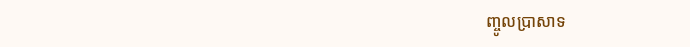ញ្ចូលប្រាសាទ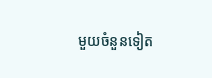មួយចំនួនទៀត